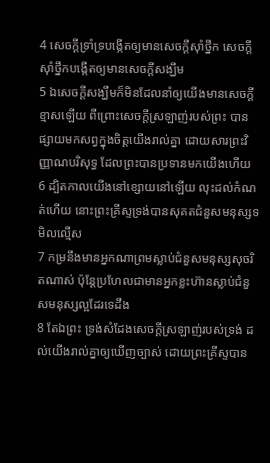4 សេចក្តីទ្រាំទ្របង្កើតឲ្យមានសេចក្តីស៊ាំថ្នឹក សេចក្តីស៊ាំថ្នឹកបង្កើតឲ្យមានសេចក្តីសង្ឃឹម
5 ឯសេចក្តីសង្ឃឹមក៏មិនដែលនាំឲ្យយើងមានសេចក្តីខ្មាសឡើយ ពីព្រោះសេចក្តីស្រឡាញ់របស់ព្រះ បានផ្សាយមកសព្វក្នុងចិត្តយើងរាល់គ្នា ដោយសារព្រះវិញ្ញាណបរិសុទ្ធ ដែលព្រះបានប្រទានមកយើងហើយ
6 ដ្បិតកាលយើងនៅខ្សោយនៅឡើយ លុះដល់កំណត់ហើយ នោះព្រះគ្រីស្ទទ្រង់បានសុគតជំនួសមនុស្សទមិលល្មើស
7 កម្រនឹងមានអ្នកណាព្រមស្លាប់ជំនួសមនុស្សសុចរិតណាស់ ប៉ុន្តែប្រហែលជាមានអ្នកខ្លះហ៊ានស្លាប់ជំនួសមនុស្សល្អដែរទេដឹង
8 តែឯព្រះ ទ្រង់សំដែងសេចក្តីស្រឡាញ់របស់ទ្រង់ ដល់យើងរាល់គ្នាឲ្យឃើញច្បាស់ ដោយព្រះគ្រីស្ទបាន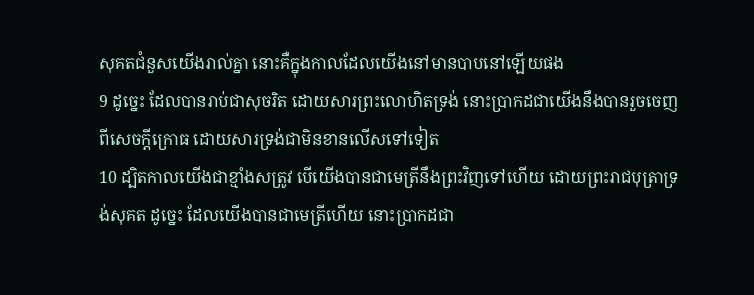សុគតជំនួសយើងរាល់គ្នា នោះគឺក្នុងកាលដែលយើងនៅមានបាបនៅឡើយផង
9 ដូច្នេះ ដែលបានរាប់ជាសុចរិត ដោយសារព្រះលោហិតទ្រង់ នោះប្រាកដជាយើងនឹងបានរួចចេញពីសេចក្តីក្រោធ ដោយសារទ្រង់ជាមិនខានលើសទៅទៀត
10 ដ្បិតកាលយើងជាខ្មាំងសត្រូវ បើយើងបានជាមេត្រីនឹងព្រះវិញទៅហើយ ដោយព្រះរាជបុត្រាទ្រង់សុគត ដូច្នេះ ដែលយើងបានជាមេត្រីហើយ នោះប្រាកដជា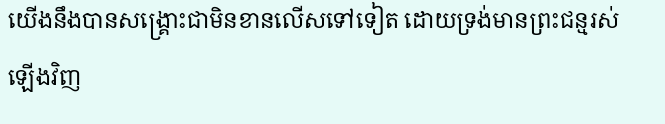យើងនឹងបានសង្គ្រោះជាមិនខានលើសទៅទៀត ដោយទ្រង់មានព្រះជន្មរស់ឡើងវិញ